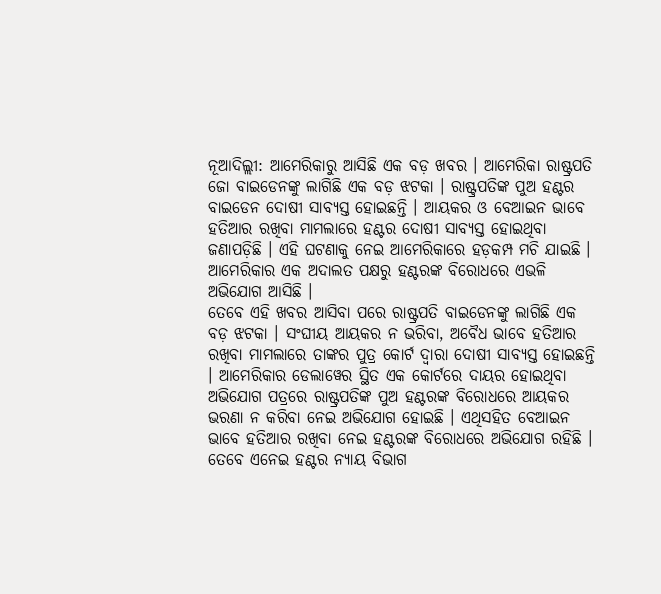ନୂଆଦିଲ୍ଲୀ: ଆମେରିକାରୁ ଆସିଛି ଏକ ବଡ଼ ଖବର । ଆମେରିକା ରାଷ୍ଟ୍ରପତି ଜୋ ବାଇଡେନଙ୍କୁ ଲାଗିଛି ଏକ ବଡ଼ ଝଟକା । ରାଷ୍ଟ୍ରପତିଙ୍କ ପୁଅ ହଣ୍ଟର ବାଇଡେନ ଦୋଷୀ ସାବ୍ୟସ୍ତ ହୋଇଛନ୍ତି । ଆୟକର ଓ ବେଆଇନ ଭାବେ ହତିଆର ରଖିବା ମାମଲାରେ ହଣ୍ଟର ଦୋଷୀ ସାବ୍ୟସ୍ତ ହୋଇଥିବା ଜଣାପଡ଼ିଛି । ଏହି ଘଟଣାକୁ ନେଇ ଆମେରିକାରେ ହଡ଼କମ୍ପ ମଚି ଯାଇଛି । ଆମେରିକାର ଏକ ଅଦାଲତ ପକ୍ଷରୁ ହଣ୍ଟରଙ୍କ ବିରୋଧରେ ଏଭଳି ଅଭିଯୋଗ ଆସିଛି ।
ତେବେ ଏହି ଖବର ଆସିବା ପରେ ରାଷ୍ଟ୍ରପତି ବାଇଡେନଙ୍କୁ ଲାଗିଛି ଏକ ବଡ଼ ଝଟକା । ସଂଘୀୟ ଆୟକର ନ ଭରିବା, ଅବୈଧ ଭାବେ ହତିଆର ରଖିବା ମାମଲାରେ ତାଙ୍କର ପୁତ୍ର କୋର୍ଟ ଦ୍ୱାରା ଦୋଷୀ ସାବ୍ୟସ୍ତ ହୋଇଛନ୍ତି । ଆମେରିକାର ଡେଲାୱେର ସ୍ଥିତ ଏକ କୋର୍ଟରେ ଦାୟର ହୋଇଥିବା ଅଭିଯୋଗ ପତ୍ରରେ ରାଷ୍ଟ୍ରପତିଙ୍କ ପୁଅ ହଣ୍ଟରଙ୍କ ବିରୋଧରେ ଆୟକର ଭରଣା ନ କରିବା ନେଇ ଅଭିଯୋଗ ହୋଇଛି । ଏଥିସହିତ ବେଆଇନ ଭାବେ ହତିଆର ରଖିବା ନେଇ ହଣ୍ଟରଙ୍କ ବିରୋଧରେ ଅଭିଯୋଗ ରହିଛି । ତେବେ ଏନେଇ ହଣ୍ଟର ନ୍ୟାୟ ବିଭାଗ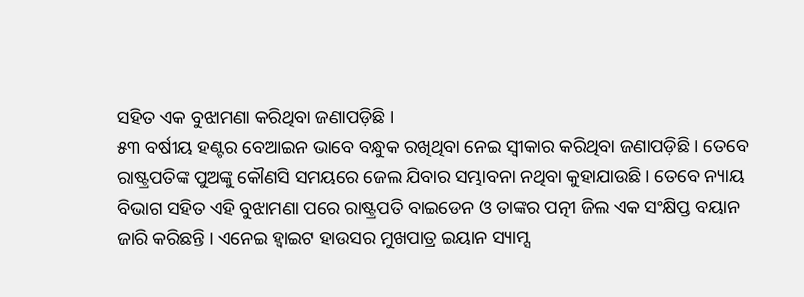ସହିତ ଏକ ବୁଝାମଣା କରିଥିବା ଜଣାପଡ଼ିଛି ।
୫୩ ବର୍ଷୀୟ ହଣ୍ଟର ବେଆଇନ ଭାବେ ବନ୍ଧୁକ ରଖିଥିବା ନେଇ ସ୍ୱୀକାର କରିଥିବା ଜଣାପଡ଼ିଛି । ତେବେ ରାଷ୍ଟ୍ରପତିଙ୍କ ପୁଅଙ୍କୁ କୌଣସି ସମୟରେ ଜେଲ ଯିବାର ସମ୍ଭାବନା ନଥିବା କୁହାଯାଉଛି । ତେବେ ନ୍ୟାୟ ବିଭାଗ ସହିତ ଏହି ବୁଝାମଣା ପରେ ରାଷ୍ଟ୍ରପତି ବାଇଡେନ ଓ ତାଙ୍କର ପତ୍ନୀ ଜିଲ ଏକ ସଂକ୍ଷିପ୍ତ ବୟାନ ଜାରି କରିଛନ୍ତି । ଏନେଇ ହ୍ୱାଇଟ ହାଉସର ମୁଖପାତ୍ର ଇୟାନ ସ୍ୟାମ୍ସ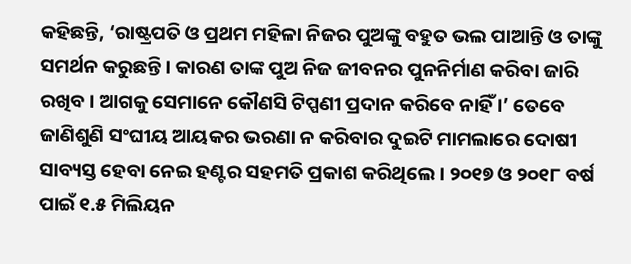କହିଛନ୍ତି, ‘ରାଷ୍ଟ୍ରପତି ଓ ପ୍ରଥମ ମହିଳା ନିଜର ପୁଅଙ୍କୁ ବହୁତ ଭଲ ପାଆନ୍ତି ଓ ତାଙ୍କୁ ସମର୍ଥନ କରୁଛନ୍ତି । କାରଣ ତାଙ୍କ ପୁଅ ନିଜ ଜୀବନର ପୁନନିର୍ମାଣ କରିବା ଜାରି ରଖିବ । ଆଗକୁ ସେମାନେ କୌଣସି ଟିପ୍ପଣୀ ପ୍ରଦାନ କରିବେ ନାହିଁ ।’ ତେବେ ଜାଣିଶୁଣି ସଂଘୀୟ ଆୟକର ଭରଣା ନ କରିବାର ଦୁଇଟି ମାମଲାରେ ଦୋଷୀ ସାବ୍ୟସ୍ତ ହେବା ନେଇ ହଣ୍ଟର ସହମତି ପ୍ରକାଶ କରିଥିଲେ । ୨୦୧୭ ଓ ୨୦୧୮ ବର୍ଷ ପାଇଁ ୧.୫ ମିଲିୟନ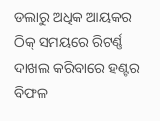ଡଲାରୁ ଅଧିକ ଆୟକର ଠିକ୍ ସମୟରେ ରିଟର୍ଣ୍ଣ ଦାଖଲ କରିବାରେ ହଣ୍ଟର ବିଫଳ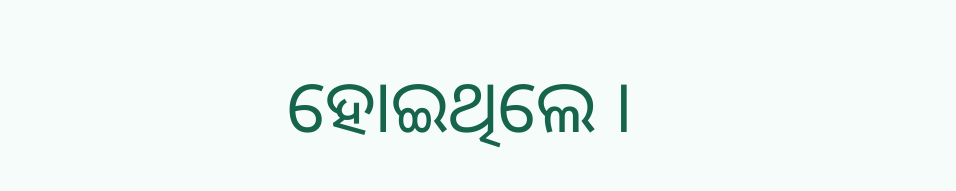ହୋଇଥିଲେ ।